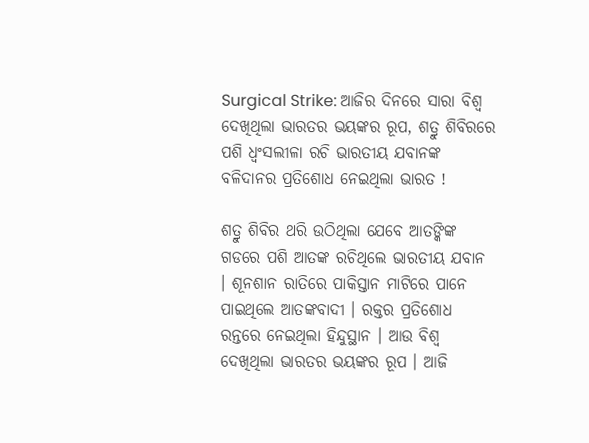Surgical Strike: ଆଜିର ଦିନରେ ସାରା ବିଶ୍ଵ ଦେଖିଥିଲା ଭାରତର ଭୟଙ୍କର ରୂପ, ଶତ୍ରୁ ଶିବିରରେ ପଶି ଧ୍ଵଂସଲୀଳା ରଚି ଭାରତୀୟ ଯବାନଙ୍କ ବଳିଦାନର ପ୍ରତିଶୋଧ ନେଇଥିଲା ଭାରତ !

ଶତ୍ରୁ ଶିବିର ଥରି ଉଠିଥିଲା ଯେବେ ଆତଙ୍କିଙ୍କ ଗଡରେ ପଶି ଆତଙ୍କ ରଚିଥିଲେ ଭାରତୀୟ ଯବାନ । ଶୂନଶାନ ରାତିରେ ପାକିସ୍ତାନ ମାଟିରେ ପାନେ ପାଇଥିଲେ ଆତଙ୍କବାଦୀ । ରକ୍ତର ପ୍ରତିଶୋଧ ରନ୍ତରେ ନେଇଥିଲା ହିନ୍ଦୁସ୍ଥାନ । ଆଉ ବିଶ୍ଵ ଦେଖିଥିଲା ଭାରତର ଭୟଙ୍କର ରୂପ । ଆଜି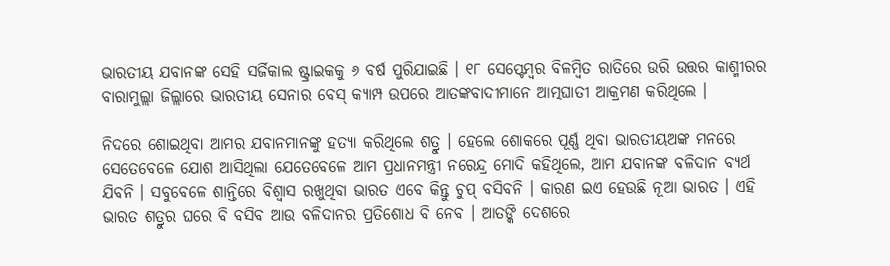ଭାରତୀୟ ଯବାନଙ୍କ ସେହି ସର୍ଜିକାଲ ଷ୍ଟ୍ରାଇକକୁ ୬ ବର୍ଷ ପୁରିଯାଇଛି । ୧୮ ସେପ୍ଟେମ୍ବର ବିଳମ୍ବିତ ରାତିରେ ଉରି ଉତ୍ତର କାଶ୍ମୀରର ବାରାମୁଲ୍ଲା ଜିଲ୍ଲାରେ ଭାରତୀୟ ସେନାର ବେସ୍ କ୍ୟାମ୍ପ ଉପରେ ଆତଙ୍କବାଦୀମାନେ ଆତ୍ମଘାତୀ ଆକ୍ରମଣ କରିଥିଲେ ।

ନିଦରେ ଶୋଇଥିବା ଆମର ଯବାନମାନଙ୍କୁ ହତ୍ୟା କରିଥିଲେ ଶତ୍ରୁ । ହେଲେ ଶୋକରେ ପୂର୍ଣ୍ଣ ଥିବା ଭାରତୀୟଅଙ୍କ ମନରେ ସେତେବେଳେ ଯୋଶ ଆସିଥିଲା ଯେତେବେଳେ ଆମ ପ୍ରଧାନମନ୍ତ୍ରୀ ନରେନ୍ଦ୍ର ମୋଦି କହିଥିଲେ, ଆମ ଯବାନଙ୍କ ବଳିଦାନ ବ୍ୟର୍ଥ ଯିବନି । ସବୁବେଳେ ଶାନ୍ତିରେ ବିଶ୍ବାସ ରଖୁଥିବା ଭାରତ ଏବେ କିନ୍ତୁ ଚୁପ୍ ବସିବନି । କାରଣ ଇଏ ହେଉଛି ନୂଆ ଭାରତ । ଏହି ଭାରତ ଶତ୍ରୁର ଘରେ ବି ବସିବ ଆଉ ବଳିଦାନର ପ୍ରତିଶୋଧ ବି ନେବ । ଆତଙ୍କି ଦେଶରେ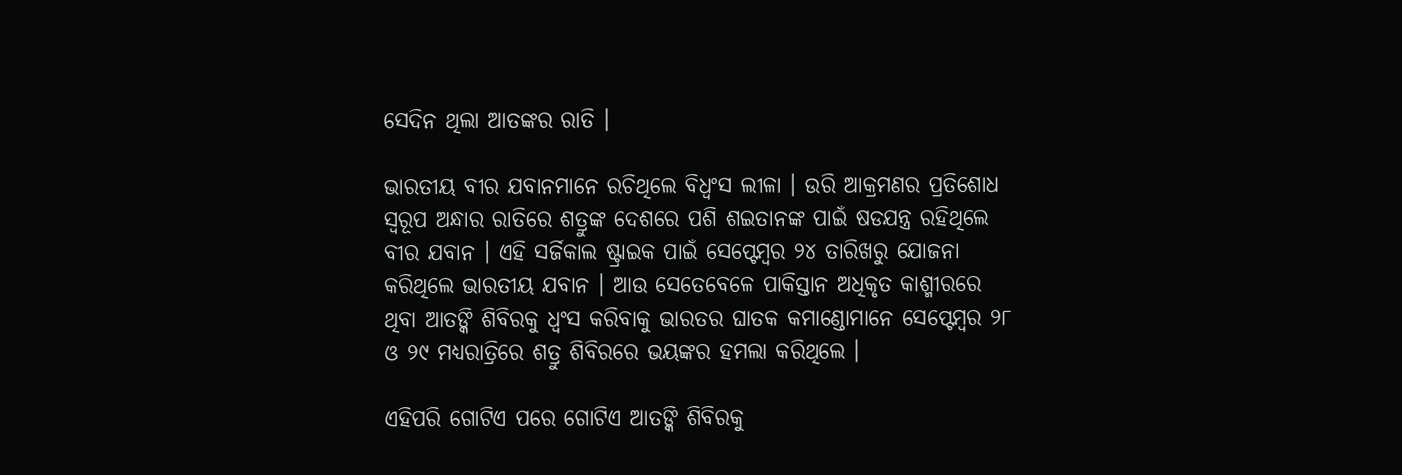ସେଦିନ ଥିଲା ଆତଙ୍କର ରାତି ।

ଭାରତୀୟ ବୀର ଯବାନମାନେ ରଚିଥିଲେ ବିଧ୍ଵଂସ ଲୀଳା । ଉରି ଆକ୍ରମଣର ପ୍ରତିଶୋଧ ସ୍ୱରୂପ ଅନ୍ଧାର ରାତିରେ ଶତ୍ରୁଙ୍କ ଦେଶରେ ପଶି ଶଇତାନଙ୍କ ପାଇଁ ଷଡଯନ୍ତ୍ର ରହିଥିଲେ ବୀର ଯବାନ । ଏହି ସର୍ଜିକାଲ ଷ୍ଟ୍ରାଇକ ପାଇଁ ସେପ୍ଟେମ୍ବର ୨୪ ତାରିଖରୁ ଯୋଜନା କରିଥିଲେ ଭାରତୀୟ ଯବାନ । ଆଉ ସେତେବେଳେ ପାକିସ୍ତାନ ଅଧିକୃତ କାଶ୍ମୀରରେ ଥିବା ଆତଙ୍କି ଶିବିରକୁ ଧ୍ଵଂସ କରିବାକୁ ଭାରତର ଘାତକ କମାଣ୍ଡୋମାନେ ସେପ୍ଟେମ୍ବର ୨୮ ଓ ୨୯ ମଧ୍ୟରାତ୍ରିରେ ଶତ୍ରୁ ଶିବିରରେ ଭୟଙ୍କର ହମଲା କରିଥିଲେ ।

ଏହିପରି ଗୋଟିଏ ପରେ ଗୋଟିଏ ଆତଙ୍କି ଶିବିରକୁ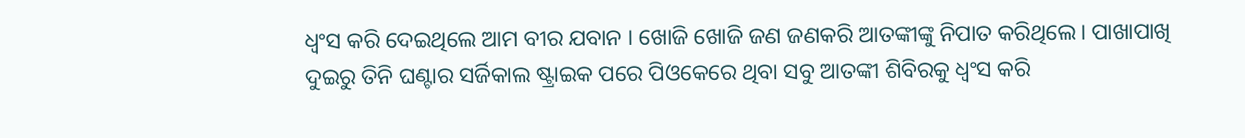ଧ୍ଵଂସ କରି ଦେଇଥିଲେ ଆମ ବୀର ଯବାନ । ଖୋଜି ଖୋଜି ଜଣ ଜଣକରି ଆତଙ୍କୀଙ୍କୁ ନିପାତ କରିଥିଲେ। ପାଖାପାଖି ଦୁଇରୁ ତିନି ଘଣ୍ଟାର ସର୍ଜିକାଲ ଷ୍ଟ୍ରାଇକ ପରେ ପିଓକେରେ ଥିବା ସବୁ ଆତଙ୍କୀ ଶିବିରକୁ ଧ୍ଵଂସ କରି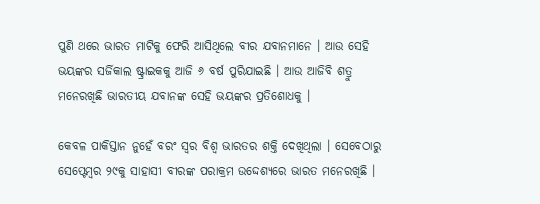ପୁଣି ଥରେ ଭାରତ ମାଟିକୁ ଫେରି ଆସିଥିଲେ ବୀର ଯବାନମାନେ । ଆଉ ସେହି ଭୟଙ୍କର ସର୍ଜିକାଲ ଷ୍ଟ୍ରାଇକକୁ ଆଜି ୬ ବର୍ଷ ପୁରିଯାଇଛି । ଆଉ ଆଜିବି ଶତ୍ରୁ ମନେରଖିଛି ଭାରତୀୟ ଯବାନଙ୍କ ସେହି ଭୟଙ୍କର ପ୍ରତିଶୋଧକୁ ।

କେବଳ ପାକିସ୍ତାନ ନୁହେଁ ବରଂ ସ୍ଵର ବିଶ୍ଵ ଭାରତର ଶକ୍ତି ଦେଖିଥିଲା । ସେବେଠାରୁ ସେପ୍ଟେମ୍ବର ୨୯କୁ ସାହାସୀ ବୀରଙ୍କ ପରାକ୍ରମ ଉଦ୍ଦେଶ୍ୟରେ ଭାରତ ମନେରଖିଛି ।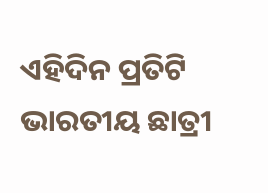ଏହିଦିନ ପ୍ରତିଟି ଭାରତୀୟ ଛାତ୍ରୀ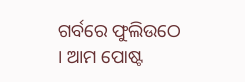ଗର୍ବରେ ଫୁଲିଉଠେ । ଆମ ପୋଷ୍ଟ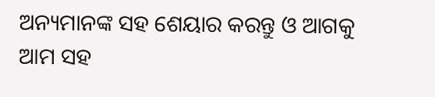ଅନ୍ୟମାନଙ୍କ ସହ ଶେୟାର କରନ୍ତୁ ଓ ଆଗକୁ ଆମ ସହ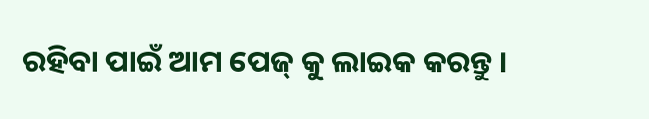ରହିବା ପାଇଁ ଆମ ପେଜ୍ କୁ ଲାଇକ କରନ୍ତୁ ।